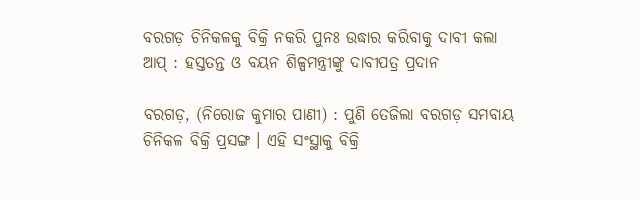ବରଗଡ଼ ଚିନିକଳକୁ ବିକ୍ରି ନକରି ପୁନଃ ଉଦ୍ଧାର କରିବାକୁ ଦାବୀ କଲା ଆପ୍ : ହସ୍ତତନ୍ତ ଓ ବୟନ ଶିଳ୍ପମନ୍ତ୍ରୀଙ୍କୁ ଦାବୀପତ୍ର ପ୍ରଦାନ

ବରଗଡ଼, (ନିରୋଜ କୁମାର ପାଣୀ) : ପୁଣି ତେଜିଲା ବରଗଡ଼ ସମବାୟ ଚିନିକଳ ବିକ୍ରି ପ୍ରସଙ୍ଗ । ଏହି ସଂସ୍ଥାକୁ ବିକ୍ରି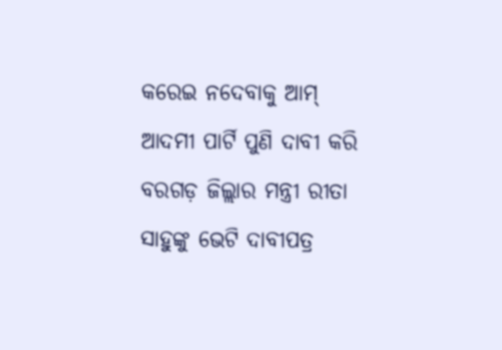କରେଇ ନଦେବାକୁ ଆମ୍ ଆଦମୀ ପାର୍ଟି ପୁଣି ଦାବୀ କରି ବରଗଡ଼ ଜିଲ୍ଲାର ମନ୍ତ୍ରୀ ରୀତା ସାହୁଙ୍କୁ ଭେଟି ଦାବୀପତ୍ର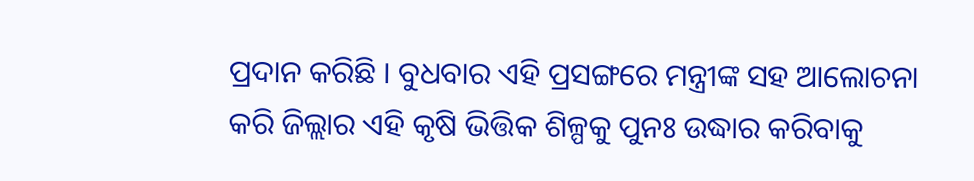ପ୍ରଦାନ କରିଛି । ବୁଧବାର ଏହି ପ୍ରସଙ୍ଗରେ ମନ୍ତ୍ରୀଙ୍କ ସହ ଆଲୋଚନା କରି ଜିଲ୍ଲାର ଏହି କୃଷି ଭିତ୍ତିକ ଶିଳ୍ପକୁ ପୁନଃ ଉଦ୍ଧାର କରିବାକୁ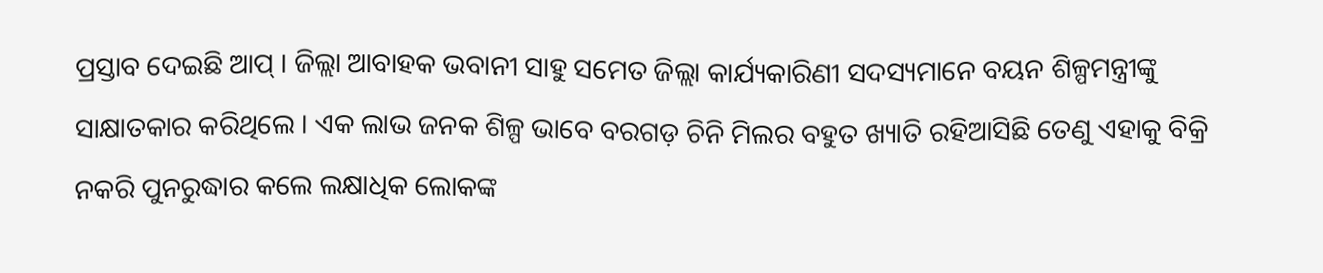ପ୍ରସ୍ତାବ ଦେଇଛି ଆପ୍ । ଜିଲ୍ଲା ଆବାହକ ଭବାନୀ ସାହୁ ସମେତ ଜିଲ୍ଲା କାର୍ଯ୍ୟକାରିଣୀ ସଦସ୍ୟମାନେ ବୟନ ଶିଳ୍ପମନ୍ତ୍ରୀଙ୍କୁ ସାକ୍ଷାତକାର କରିଥିଲେ । ଏକ ଲାଭ ଜନକ ଶିଳ୍ପ ଭାବେ ବରଗଡ଼ ଚିନି ମିଲର ବହୁତ ଖ୍ୟାତି ରହିଆସିଛି ତେଣୁ ଏହାକୁ ବିକ୍ରି ନକରି ପୁନରୁଦ୍ଧାର କଲେ ଲକ୍ଷାଧିକ ଲୋକଙ୍କ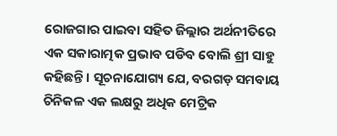ରୋଜଗାର ପାଇବା ସହିତ ଜିଲ୍ଲାର ଅର୍ଥନୀତିରେ ଏକ ସକାରାତ୍ମକ ପ୍ରଭାବ ପଡିବ ବୋଲି ଶ୍ରୀ ସାହୁ କହିଛନ୍ତି । ସୂଚନାଯୋଗ୍ୟ ଯେ, ବରଗଡ଼ ସମବାୟ ଚିନିକଳ ଏକ ଲକ୍ଷରୁ ଅଧିକ ମେଟ୍ରିକ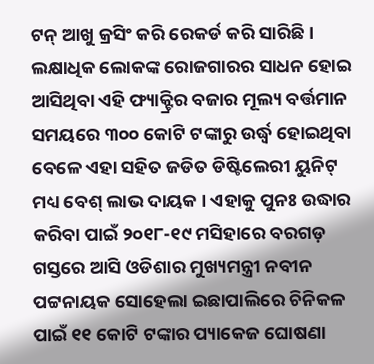ଟନ୍ ଆଖୁ କ୍ରସିଂ କରି ରେକର୍ଡ କରି ସାରିଛି । ଲକ୍ଷାଧିକ ଲୋକଙ୍କ ରୋଜଗାରର ସାଧନ ହୋଇ ଆସିଥିବା ଏହି ଫ୍ୟାକ୍ଟ୍ରିର ବଜାର ମୂଲ୍ୟ ବର୍ତ୍ତମାନ ସମୟରେ ୩୦୦ କୋଟି ଟଙ୍କାରୁ ଉର୍ଦ୍ଧ୍ବ ହୋଇଥିବା ବେଳେ ଏହା ସହିତ ଜଡିତ ଡିଷ୍ଟିଲେରୀ ୟୁନିଟ୍‌ ମଧ୍ୟ ବେଶ୍‌ ଲାଭ ଦାୟକ । ଏହାକୁ ପୁନଃ ଉଦ୍ଧାର କରିବା ପାଇଁ ୨୦୧୮-୧୯ ମସିହାରେ ବରଗଡ଼ ଗସ୍ତରେ ଆସି ଓଡିଶାର ମୁଖ୍ୟମନ୍ତ୍ରୀ ନବୀନ ପଟ୍ଟନାୟକ ସୋହେଲା ଇଛାପାଲିରେ ଚିନିକଳ ପାଇଁ ୧୧ କୋଟି ଟଙ୍କାର ପ୍ୟାକେଜ ଘୋଷଣା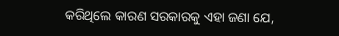କରିଥିଲେ କାରଣ ସରକାରକୁ ଏହା ଜଣା ଯେ,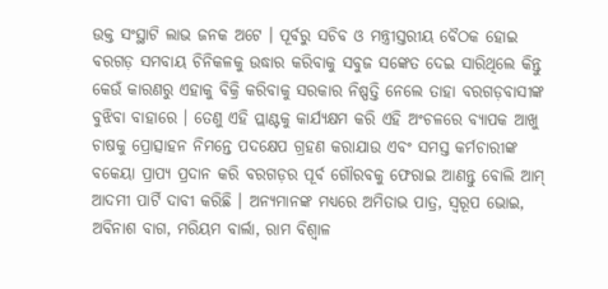ଉକ୍ତ ସଂସ୍ଥାଟି ଲାଭ ଜନକ ଅଟେ । ପୂର୍ବରୁ ସଚିବ ଓ ମନ୍ତ୍ରୀସ୍ତରୀୟ ବୈଠକ ହୋଇ ବରଗଡ଼ ସମବାୟ ଚିନିକଳକୁ ଉଦ୍ଧାର କରିବାକୁ ସବୁଜ ସଙ୍କେତ ଦେଇ ସାରିଥିଲେ କିନ୍ତୁ କେଉଁ କାରଣରୁ ଏହାକୁ ବିକ୍ରି କରିବାକୁ ସରକାର ନିଷ୍ପତ୍ତି ନେଲେ ତାହା ବରଗଡ଼ବାସୀଙ୍କ ବୁଝିବା ବାହାରେ । ତେଣୁ ଏହି ପ୍ଲାଣ୍ଟକୁ କାର୍ଯ୍ୟକ୍ଷମ କରି ଏହି ଅଂଚଳରେ ବ୍ୟାପକ ଆଖୁ ଚାଷକୁ ପ୍ରୋତ୍ସାହନ ନିମନ୍ତେ ପଦକ୍ଷେପ ଗ୍ରହଣ କରାଯାଉ ଏବଂ ସମସ୍ତ କର୍ମଚାରୀଙ୍କ ବକେୟା ପ୍ରାପ୍ୟ ପ୍ରଦାନ କରି ବରଗଡ଼ର ପୂର୍ବ ଗୌରବକୁ ଫେରାଇ ଆଣନ୍ତୁ ବୋଲି ଆମ୍ ଆଦମୀ ପାର୍ଟି ଦାବୀ କରିଛି । ଅନ୍ୟମାନଙ୍କ ମଧ୍ୟରେ ଅମିତାଭ ପାତ୍ର, ସ୍ୱରୂପ ଭୋଇ, ଅବିନାଶ ବାଗ, ମରିୟମ ବାର୍ଲା, ରାମ ବିଶ୍ୱାଳ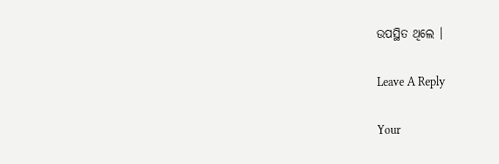ଉପସ୍ଥିତ ଥିଲେ ।

Leave A Reply

Your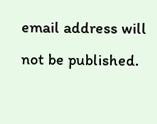email address will not be published.